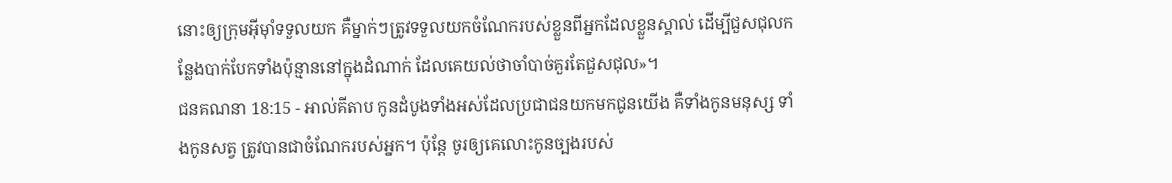នោះឲ្យក្រុមអ៊ីមុាំទទួលយក គឺម្នាក់ៗត្រូវទទួលយកចំណែករបស់ខ្លួនពីអ្នកដែលខ្លួនស្គាល់ ដើម្បីជួសជុលកន្លែងបាក់បែកទាំងប៉ុន្មាននៅក្នុងដំណាក់ ដែលគេយល់ថាចាំបាច់គួរតែជួសជុល»។
ជនគណនា 18:15 - អាល់គីតាប កូនដំបូងទាំងអស់ដែលប្រជាជនយកមកជូនយើង គឺទាំងកូនមនុស្ស ទាំងកូនសត្វ ត្រូវបានជាចំណែករបស់អ្នក។ ប៉ុន្តែ ចូរឲ្យគេលោះកូនច្បងរបស់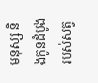មនុស្ស និងកូនដំបូងរបស់សត្វ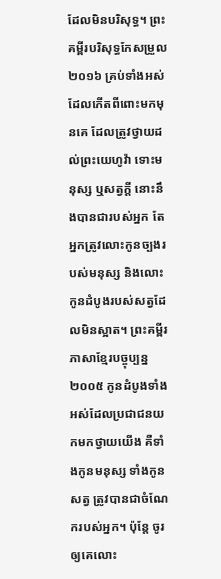ដែលមិនបរិសុទ្ធ។ ព្រះគម្ពីរបរិសុទ្ធកែសម្រួល ២០១៦ គ្រប់ទាំងអស់ដែលកើតពីពោះមកមុនគេ ដែលត្រូវថ្វាយដល់ព្រះយេហូវ៉ា ទោះមនុស្ស ឬសត្វក្តី នោះនឹងបានជារបស់អ្នក តែអ្នកត្រូវលោះកូនច្បងរបស់មនុស្ស និងលោះកូនដំបូងរបស់សត្វដែលមិនស្អាត។ ព្រះគម្ពីរភាសាខ្មែរបច្ចុប្បន្ន ២០០៥ កូនដំបូងទាំងអស់ដែលប្រជាជនយកមកថ្វាយយើង គឺទាំងកូនមនុស្ស ទាំងកូនសត្វ ត្រូវបានជាចំណែករបស់អ្នក។ ប៉ុន្តែ ចូរឲ្យគេលោះ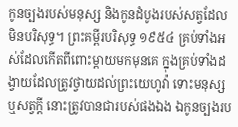កូនច្បងរបស់មនុស្ស និងកូនដំបូងរបស់សត្វដែលមិនបរិសុទ្ធ។ ព្រះគម្ពីរបរិសុទ្ធ ១៩៥៤ គ្រប់ទាំងអស់ដែលកើតពីពោះម្តាយមកមុនគេ ក្នុងគ្រប់ទាំងដង្វាយដែលត្រូវថ្វាយដល់ព្រះយេហូវ៉ា ទោះមនុស្ស ឬសត្វក្តី នោះត្រូវបានជារបស់ផងឯង ឯកូនច្បងរប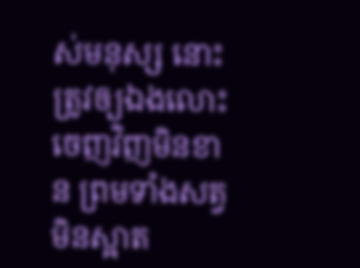ស់មនុស្ស នោះត្រូវឲ្យឯងលោះចេញវិញមិនខាន ព្រមទាំងសត្វមិនស្អាត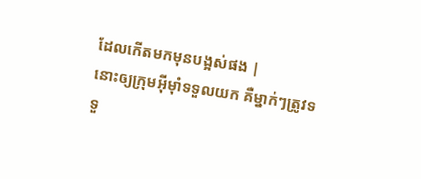ដែលកើតមកមុនបង្អស់ផង |
នោះឲ្យក្រុមអ៊ីមុាំទទួលយក គឺម្នាក់ៗត្រូវទទួ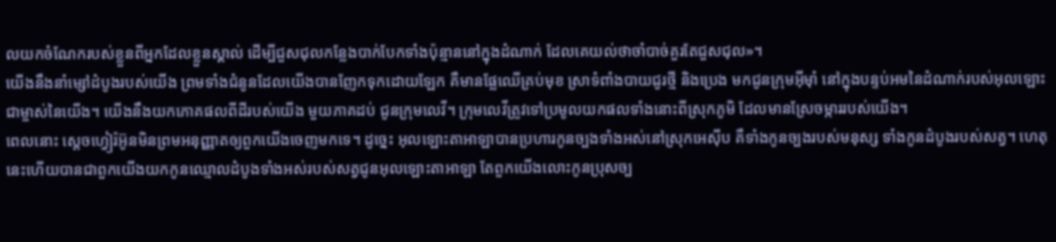លយកចំណែករបស់ខ្លួនពីអ្នកដែលខ្លួនស្គាល់ ដើម្បីជួសជុលកន្លែងបាក់បែកទាំងប៉ុន្មាននៅក្នុងដំណាក់ ដែលគេយល់ថាចាំបាច់គួរតែជួសជុល»។
យើងនឹងនាំម្សៅដំបូងរបស់យើង ព្រមទាំងជំនូនដែលយើងបានញែកទុកដោយឡែក គឺមានផ្លែឈើគ្រប់មុខ ស្រាទំពាំងបាយជូរថ្មី និងប្រេង មកជូនក្រុមអ៊ីមុាំ នៅក្នុងបន្ទប់អមនៃដំណាក់របស់អុលឡោះជាម្ចាស់នៃយើង។ យើងនឹងយកភោគផលពីដីរបស់យើង មួយភាគដប់ ជូនក្រុមលេវី។ ក្រុមលេវីត្រូវទៅប្រមូលយកផលទាំងនោះពីស្រុកភូមិ ដែលមានស្រែចម្ការរបស់យើង។
ពេលនោះ ស្តេចហ្វៀរ៉អ៊ូនមិនព្រមអនុញ្ញាតឲ្យពួកយើងចេញមកទេ។ ដូច្នេះ អុលឡោះតាអាឡាបានប្រហារកូនច្បងទាំងអស់នៅស្រុកអេស៊ីប គឺទាំងកូនច្បងរបស់មនុស្ស ទាំងកូនដំបូងរបស់សត្វ។ ហេតុនេះហើយបានជាពួកយើងយកកូនឈ្មោលដំបូងទាំងអស់របស់សត្វជូនអុលឡោះតាអាឡា តែពួកយើងលោះកូនប្រុសច្ប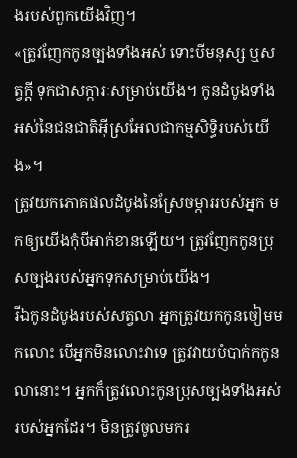ងរបស់ពួកយើងវិញ។
«ត្រូវញែកកូនច្បងទាំងអស់ ទោះបីមនុស្ស ឬសត្វក្តី ទុកជាសក្ការៈសម្រាប់យើង។ កូនដំបូងទាំងអស់នៃជនជាតិអ៊ីស្រអែលជាកម្មសិទ្ធិរបស់យើង»។
ត្រូវយកភោគផលដំបូងនៃស្រែចម្ការរបស់អ្នក មកឲ្យយើងកុំបីអាក់ខានឡើយ។ ត្រូវញែកកូនប្រុសច្បងរបស់អ្នកទុកសម្រាប់យើង។
រីឯកូនដំបូងរបស់សត្វលា អ្នកត្រូវយកកូនចៀមមកលោះ បើអ្នកមិនលោះវាទេ ត្រូវវាយបំបាក់កកូនលានោះ។ អ្នកក៏ត្រូវលោះកូនប្រុសច្បងទាំងអស់របស់អ្នកដែរ។ មិនត្រូវចូលមករ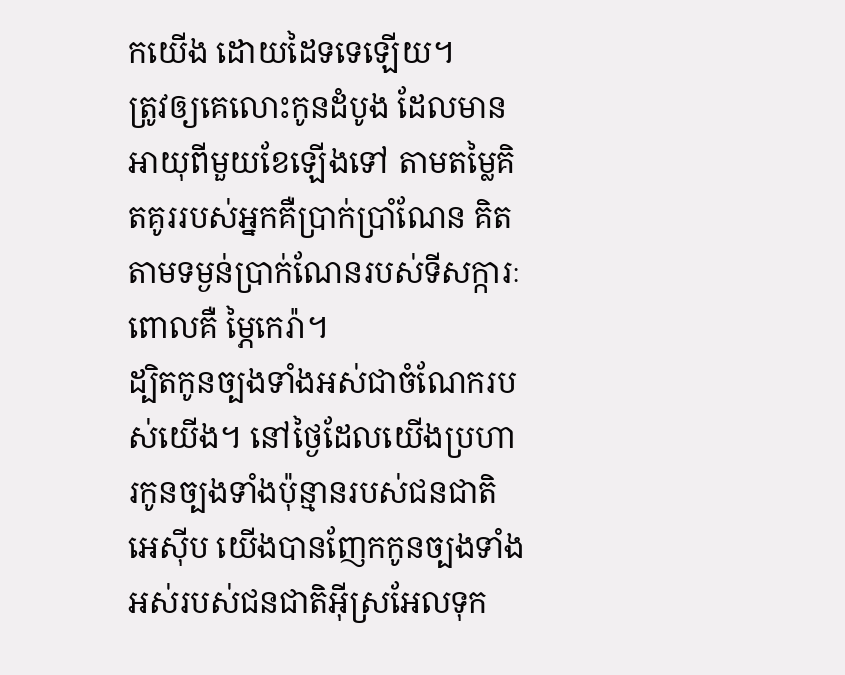កយើង ដោយដៃទទេឡើយ។
ត្រូវឲ្យគេលោះកូនដំបូង ដែលមានអាយុពីមួយខែឡើងទៅ តាមតម្លៃគិតគូររបស់អ្នកគឺប្រាក់ប្រាំណែន គិតតាមទម្ងន់ប្រាក់ណែនរបស់ទីសក្ការៈ ពោលគឺ ម្ភៃកេរ៉ា។
ដ្បិតកូនច្បងទាំងអស់ជាចំណែករបស់យើង។ នៅថ្ងៃដែលយើងប្រហារកូនច្បងទាំងប៉ុន្មានរបស់ជនជាតិអេស៊ីប យើងបានញែកកូនច្បងទាំងអស់របស់ជនជាតិអ៊ីស្រអែលទុក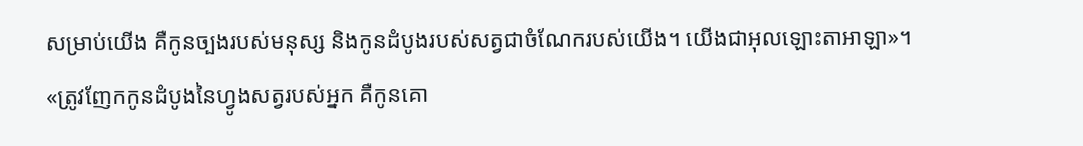សម្រាប់យើង គឺកូនច្បងរបស់មនុស្ស និងកូនដំបូងរបស់សត្វជាចំណែករបស់យើង។ យើងជាអុលឡោះតាអាឡា»។
«ត្រូវញែកកូនដំបូងនៃហ្វូងសត្វរបស់អ្នក គឺកូនគោ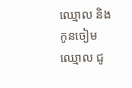ឈ្មោល និងកូនចៀមឈ្មោល ជូ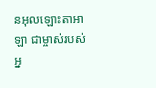នអុលឡោះតាអាឡា ជាម្ចាស់របស់អ្ន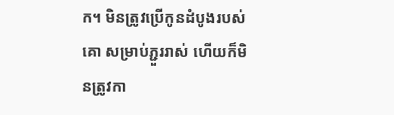ក។ មិនត្រូវប្រើកូនដំបូងរបស់គោ សម្រាប់ភ្ជួររាស់ ហើយក៏មិនត្រូវកា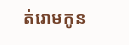ត់រោមកូន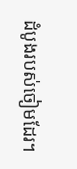ដំបូងរបស់ចៀមដែរ។